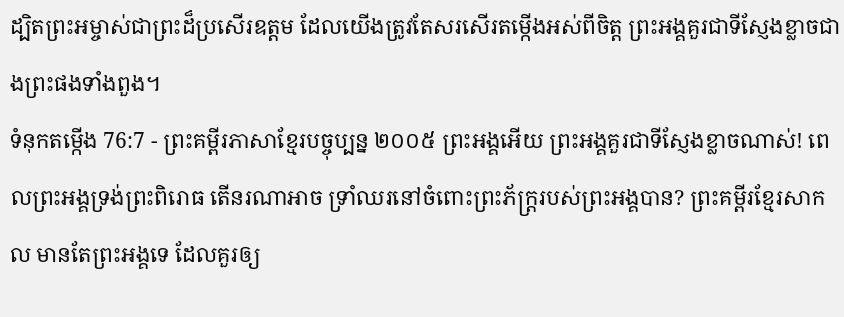ដ្បិតព្រះអម្ចាស់ជាព្រះដ៏ប្រសើរឧត្ដម ដែលយើងត្រូវតែសរសើរតម្កើងអស់ពីចិត្ត ព្រះអង្គគួរជាទីស្ញែងខ្លាចជាងព្រះផងទាំងពួង។
ទំនុកតម្កើង 76:7 - ព្រះគម្ពីរភាសាខ្មែរបច្ចុប្បន្ន ២០០៥ ព្រះអង្គអើយ ព្រះអង្គគួរជាទីស្ញែងខ្លាចណាស់! ពេលព្រះអង្គទ្រង់ព្រះពិរោធ តើនរណាអាច ទ្រាំឈរនៅចំពោះព្រះភ័ក្ត្ររបស់ព្រះអង្គបាន? ព្រះគម្ពីរខ្មែរសាកល មានតែព្រះអង្គទេ ដែលគួរឲ្យ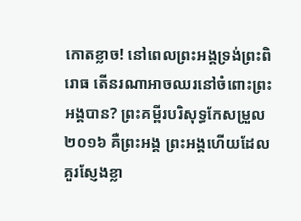កោតខ្លាច! នៅពេលព្រះអង្គទ្រង់ព្រះពិរោធ តើនរណាអាចឈរនៅចំពោះព្រះអង្គបាន? ព្រះគម្ពីរបរិសុទ្ធកែសម្រួល ២០១៦ គឺព្រះអង្គ ព្រះអង្គហើយដែលគួរស្ញែងខ្លា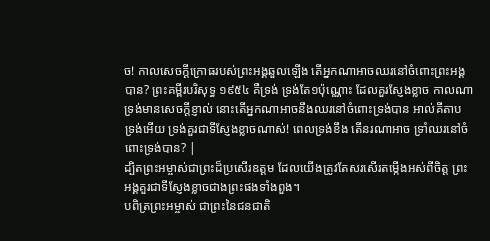ច! កាលសេចក្ដីក្រោធរបស់ព្រះអង្គឆួលឡើង តើអ្នកណាអាចឈរនៅចំពោះព្រះអង្គបាន? ព្រះគម្ពីរបរិសុទ្ធ ១៩៥៤ គឺទ្រង់ ទ្រង់តែ១ប៉ុណ្ណោះ ដែលគួរស្ញែងខ្លាច កាលណាទ្រង់មានសេចក្ដីខ្ញាល់ នោះតើអ្នកណាអាចនឹងឈរនៅចំពោះទ្រង់បាន អាល់គីតាប ទ្រង់អើយ ទ្រង់គួរជាទីស្ញែងខ្លាចណាស់! ពេលទ្រង់ខឹង តើនរណាអាច ទ្រាំឈរនៅចំពោះទ្រង់បាន? |
ដ្បិតព្រះអម្ចាស់ជាព្រះដ៏ប្រសើរឧត្ដម ដែលយើងត្រូវតែសរសើរតម្កើងអស់ពីចិត្ត ព្រះអង្គគួរជាទីស្ញែងខ្លាចជាងព្រះផងទាំងពួង។
បពិត្រព្រះអម្ចាស់ ជាព្រះនៃជនជាតិ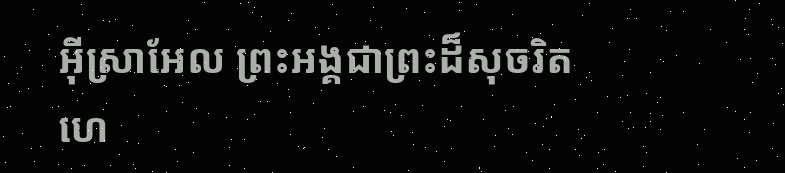អ៊ីស្រាអែល ព្រះអង្គជាព្រះដ៏សុចរិត ហេ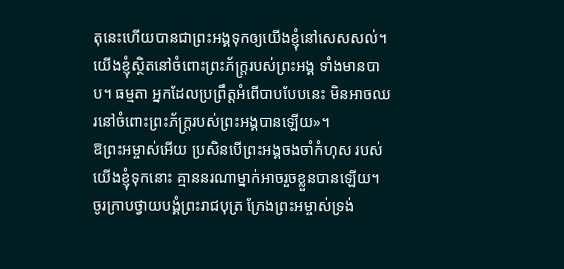តុនេះហើយបានជាព្រះអង្គទុកឲ្យយើងខ្ញុំនៅសេសសល់។ យើងខ្ញុំស្ថិតនៅចំពោះព្រះភ័ក្ត្ររបស់ព្រះអង្គ ទាំងមានបាប។ ធម្មតា អ្នកដែលប្រព្រឹត្តអំពើបាបបែបនេះ មិនអាចឈរនៅចំពោះព្រះភ័ក្ត្ររបស់ព្រះអង្គបានឡើយ»។
ឱព្រះអម្ចាស់អើយ ប្រសិនបើព្រះអង្គចងចាំកំហុស របស់យើងខ្ញុំទុកនោះ គ្មាននរណាម្នាក់អាចរួចខ្លួនបានឡើយ។
ចូរក្រាបថ្វាយបង្គំព្រះរាជបុត្រ ក្រែងព្រះអម្ចាស់ទ្រង់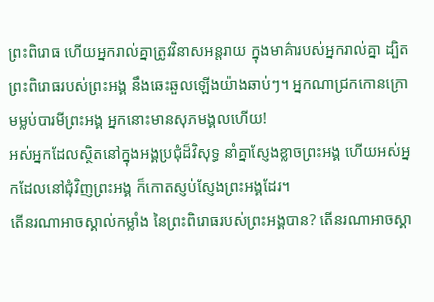ព្រះពិរោធ ហើយអ្នករាល់គ្នាត្រូវវិនាសអន្តរាយ ក្នុងមាគ៌ារបស់អ្នករាល់គ្នា ដ្បិតព្រះពិរោធរបស់ព្រះអង្គ នឹងឆេះឆួលឡើងយ៉ាងឆាប់ៗ។ អ្នកណាជ្រកកោនក្រោមម្លប់បារមីព្រះអង្គ អ្នកនោះមានសុភមង្គលហើយ!
អស់អ្នកដែលស្ថិតនៅក្នុងអង្គប្រជុំដ៏វិសុទ្ធ នាំគ្នាស្ញែងខ្លាចព្រះអង្គ ហើយអស់អ្នកដែលនៅជុំវិញព្រះអង្គ ក៏កោតស្ញប់ស្ញែងព្រះអង្គដែរ។
តើនរណាអាចស្គាល់កម្លាំង នៃព្រះពិរោធរបស់ព្រះអង្គបាន? តើនរណាអាចស្គា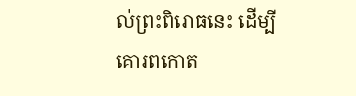ល់ព្រះពិរោធនេះ ដើម្បីគោរពកោត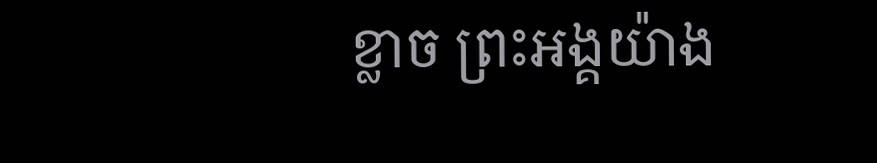ខ្លាច ព្រះអង្គយ៉ាង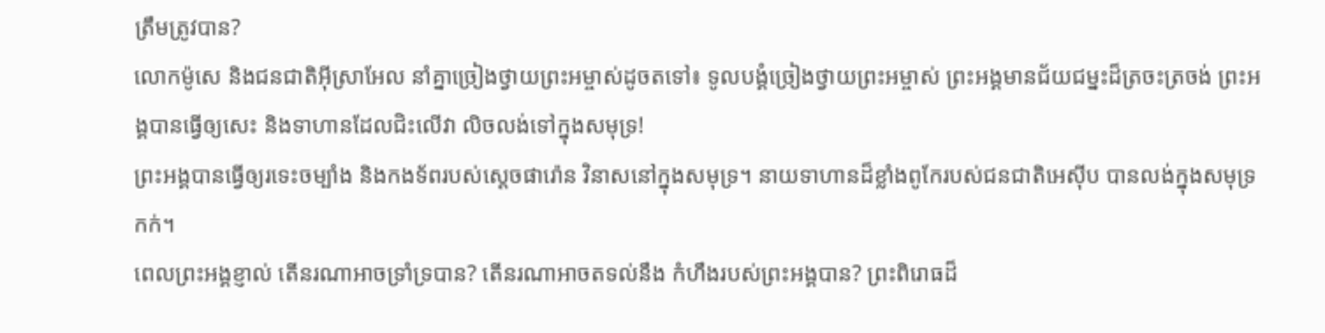ត្រឹមត្រូវបាន?
លោកម៉ូសេ និងជនជាតិអ៊ីស្រាអែល នាំគ្នាច្រៀងថ្វាយព្រះអម្ចាស់ដូចតទៅ៖ ទូលបង្គំច្រៀងថ្វាយព្រះអម្ចាស់ ព្រះអង្គមានជ័យជម្នះដ៏ត្រចះត្រចង់ ព្រះអង្គបានធ្វើឲ្យសេះ និងទាហានដែលជិះលើវា លិចលង់ទៅក្នុងសមុទ្រ!
ព្រះអង្គបានធ្វើឲ្យរទេះចម្បាំង និងកងទ័ពរបស់ស្ដេចផារ៉ោន វិនាសនៅក្នុងសមុទ្រ។ នាយទាហានដ៏ខ្លាំងពូកែរបស់ជនជាតិអេស៊ីប បានលង់ក្នុងសមុទ្រកក់។
ពេលព្រះអង្គខ្ញាល់ តើនរណាអាចទ្រាំទ្របាន? តើនរណាអាចតទល់នឹង កំហឹងរបស់ព្រះអង្គបាន? ព្រះពិរោធដ៏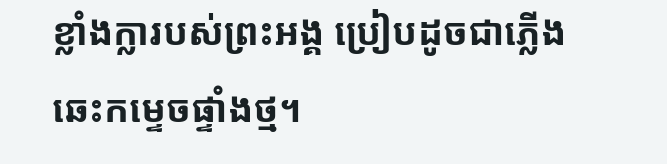ខ្លាំងក្លារបស់ព្រះអង្គ ប្រៀបដូចជាភ្លើងឆេះកម្ទេចផ្ទាំងថ្ម។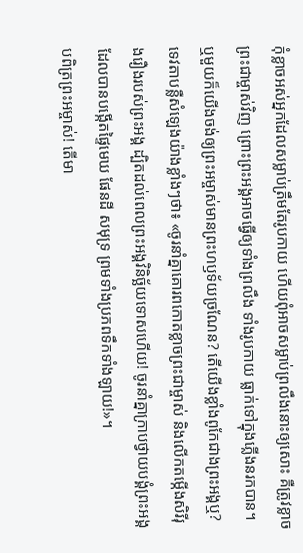កុំខ្លាចអស់អ្នកដែលសម្លាប់ត្រឹមតែរូបកាយ ហើយពុំអាចសម្លាប់ព្រលឹងនោះឲ្យសោះ គឺត្រូវខ្លាចព្រះជាម្ចាស់វិញ ព្រោះព្រះអង្គអាចធ្វើឲ្យទាំងព្រលឹង ទាំងរូបកាយ ធ្លាក់ទៅក្នុងភ្លើងនរកបាន។
ឬមួយក៏យើងចង់ឲ្យព្រះអម្ចាស់មានព្រះហឫទ័យច្រណែន? តើយើងខ្លាំងពូកែជាងព្រះអង្គឬ?
ទេវតាបន្លឺសំឡេងយ៉ាងខ្លាំងៗថា៖ «ចូរនាំគ្នាគោរពកោតខ្លាចព្រះជាម្ចាស់ និងលើកតម្កើងសិរីរុងរឿងរបស់ព្រះអង្គ ដ្បិតដល់ពេលព្រះអង្គវិនិច្ឆ័យទោសហើយ! ចូរនាំគ្នាក្រាបថ្វាយបង្គំព្រះអង្គដែលបានបង្កើតផ្ទៃមេឃ ផែនដី សមុទ្រ ព្រមទាំងប្រភពទឹកទាំងឡាយ!»។
បពិត្រព្រះអម្ចាស់! តើមា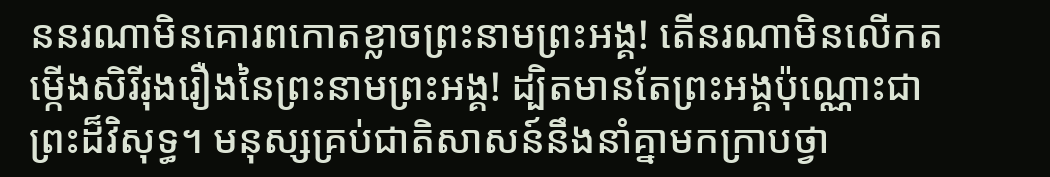ននរណាមិនគោរពកោតខ្លាចព្រះនាមព្រះអង្គ! តើនរណាមិនលើកតម្កើងសិរីរុងរឿងនៃព្រះនាមព្រះអង្គ! ដ្បិតមានតែព្រះអង្គប៉ុណ្ណោះជាព្រះដ៏វិសុទ្ធ។ មនុស្សគ្រប់ជាតិសាសន៍នឹងនាំគ្នាមកក្រាបថ្វា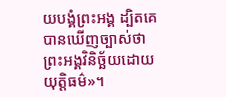យបង្គំព្រះអង្គ ដ្បិតគេបានឃើញច្បាស់ថា ព្រះអង្គវិនិច្ឆ័យដោយយុត្តិធម៌»។